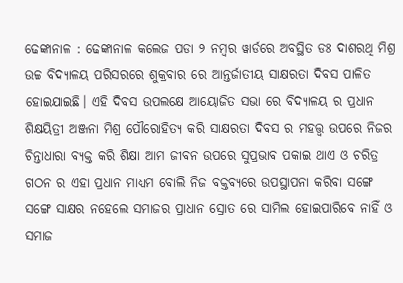ଢେଙ୍କାନାଳ : ଢେଙ୍କାନାଳ କଲେଜ ପଡା ୨ ନମ୍ବର ୱାର୍ଡରେ ଅବସ୍ଥିତ ଡଃ ଦାଶରଥି ମିଶ୍ର ଉଚ୍ଚ ବିଦ୍ୟାଳୟ ପରିସରରେ ଶୁକ୍ରବାର ରେ ଆନ୍ତର୍ଜାତୀୟ ସାକ୍ଷରତା ଦିବସ ପାଳିତ ହୋଇଯାଇଛି। ଏହି ଦିବସ ଉପଲକ୍ଷେ ଆୟୋଜିତ ସଭା ରେ ବିଦ୍ୟାଳୟ ର ପ୍ରଧାନ ଶିକ୍ଷୟିତ୍ରୀ ଅଞ୍ଜନା ମିଶ୍ର ପୌରୋହିତ୍ୟ କରି ସାକ୍ଷରତା ଦିବସ ର ମହତ୍ତ୍ବ ଉପରେ ନିଜର ଚିନ୍ତାଧାରା ବ୍ୟକ୍ତ କରି ଶିକ୍ଷା ଆମ ଜୀବନ ଉପରେ ସୁପ୍ରଭାବ ପକାଇ ଥାଏ ଓ ଚରିତ୍ର ଗଠନ ର ଏହା ପ୍ରଧାନ ମାଧ୍ୟମ ବୋଲି ନିଜ ବକ୍ତବ୍ୟରେ ଉପସ୍ଥାପନା କରିବା ସଙ୍ଗେ ସଙ୍ଗେ ସାକ୍ଷର ନହେଲେ ସମାଜର ପ୍ରାଧାନ ସ୍ରୋତ ରେ ସାମିଲ ହୋଇପାରିବେ ନାହିଁ ଓ ସମାଜ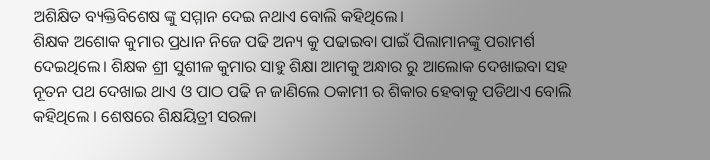ଅଶିକ୍ଷିତ ବ୍ୟକ୍ତିବିଶେଷ ଙ୍କୁ ସମ୍ମାନ ଦେଇ ନଥାଏ ବୋଲି କହିଥିଲେ।
ଶିକ୍ଷକ ଅଶୋକ କୁମାର ପ୍ରଧାନ ନିଜେ ପଢି ଅନ୍ୟ କୁ ପଢାଇବା ପାଇଁ ପିଲାମାନଙ୍କୁ ପରାମର୍ଶ ଦେଇଥିଲେ। ଶିକ୍ଷକ ଶ୍ରୀ ସୁଶୀଳ କୁମାର ସାହୁ ଶିକ୍ଷା ଆମକୁ ଅନ୍ଧାର ରୁ ଆଲୋକ ଦେଖାଇବା ସହ ନୂତନ ପଥ ଦେଖାଇ ଥାଏ ଓ ପାଠ ପଢି ନ ଜାଣିଲେ ଠକାମୀ ର ଶିକାର ହେବାକୁ ପଡିଥାଏ ବୋଲି କହିଥିଲେ । ଶେଷରେ ଶିକ୍ଷୟିତ୍ରୀ ସରଳା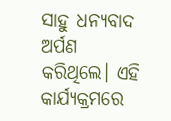ସାହୁ ଧନ୍ୟବାଦ ଅର୍ପଣ କରିଥିଲେ। ଏହି କାର୍ଯ୍ୟକ୍ରମରେ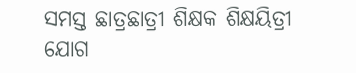ସମସ୍ତ ଛାତ୍ରଛାତ୍ରୀ ଶିକ୍ଷକ ଶିକ୍ଷୟିତ୍ରୀ ଯୋଗ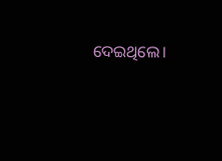ଦେଇଥିଲେ।